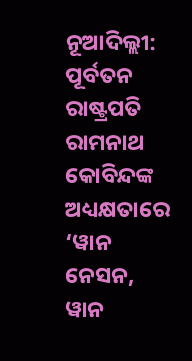ନୂଆଦିଲ୍ଲୀ: ପୂର୍ବତନ ରାଷ୍ଟ୍ରପତି ରାମନାଥ କୋବିନ୍ଦଙ୍କ ଅଧ୍ୟକ୍ଷତାରେ ‘ୱାନ ନେସନ, ୱାନ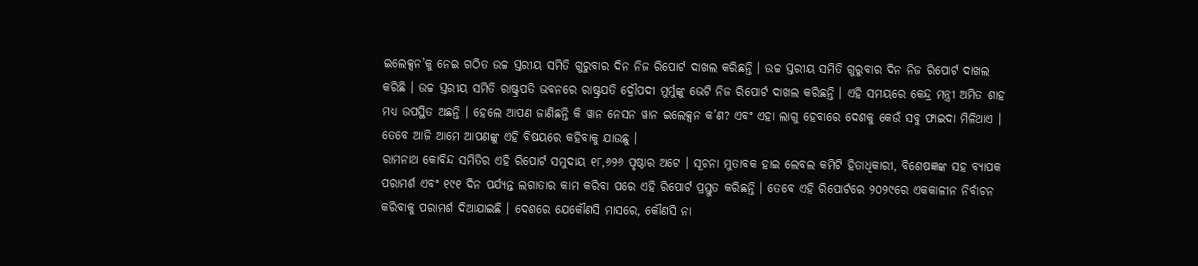ଇଲେକ୍ସନ’କୁ ନେଇ ଗଠିତ ଉଚ୍ଚ ସ୍ତରୀୟ ସମିତି ଗୁରୁବାର ଦିନ ନିଜ ରିପୋର୍ଟ ଦାଖଲ କରିଛନ୍ତି । ଉଚ୍ଚ ସ୍ତରୀୟ ସମିତି ଗୁରୁବାର ଦିନ ନିଜ ରିପୋର୍ଟ ଦାଖଲ କରିଛି । ଉଚ୍ଚ ସ୍ତରୀୟ ସମିତି ରାଷ୍ଟ୍ରପତି ଭବନରେ ରାଷ୍ଟ୍ରପତି ଦ୍ରୌପଦୀ ମୁର୍ମୁଙ୍କୁ ଭେଟି ନିଜ ରିପୋର୍ଟ ଦାଖଲ କରିଛନ୍ତି । ଏହି ସମୟରେ କେନ୍ଦ୍ର ମନ୍ତ୍ରୀ ଅମିତ ଶାହ ମଧ୍ୟ ଉପସ୍ଥିତ ଅଛନ୍ତି । ହେଲେ ଆପଣ ଜାଣିଛନ୍ତି କି ୱାନ ନେସନ ୱାନ ଇଲେକ୍ସନ କ’ଣ? ଏବଂ ଏହା ଲାଗୁ ହେବାରେ ଦେଶକୁ କେଉଁ ସବୁ ଫାଇଦା ମିଳିଥାଏ । ତେବେ ଆଜି ଆମେ ଆପଣଙ୍କୁ ଏହି ବିଷୟରେ କହିବାକୁ ଯାଉଛୁ ।
ରାମନାଥ କୋବିନ୍ଦ ସମିତିର ଏହି ରିପୋର୍ଟ ସମୁଦାୟ ୧୮,୬୨୬ ପୃଷ୍ଠାର ଅଟେ । ସୂଚନା ମୁତାବକ ହାଇ ଲେବଲ କମିଟି ହିତାଧିକାରୀ, ବିଶେଷଜ୍ଞଙ୍କ ସହ ବ୍ୟାପକ ପରାମର୍ଶ ଏବଂ ୧୯୧ ଦିନ ପର୍ଯ୍ୟନ୍ତ ଲଗାତାର କାମ କରିବା ପରେ ଏହି ରିପୋର୍ଟ ପ୍ରସ୍ତୁତ କରିଛନ୍ତି । ତେବେ ଏହି ରିପୋର୍ଟରେ ୨୦୨୯ରେ ଏକକାଳୀନ ନିର୍ବାଚନ କରିବାକୁ ପରାମର୍ଶ ଦିଆଯାଇଛି । ଦେଶରେ ଯେକୌଣସି ମାସରେ, କୌଣସି ନା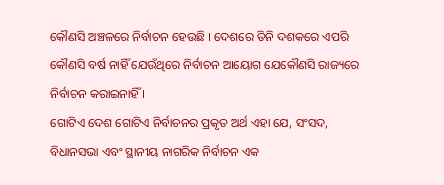କୌଣସି ଅଞ୍ଚଳରେ ନିର୍ବାଚନ ହେଉଛି । ଦେଶରେ ତିନି ଦଶକରେ ଏପରି କୌଣସି ବର୍ଷ ନାହିଁ ଯେଉଁଥିରେ ନିର୍ବାଚନ ଆୟୋଗ ଯେକୌଣସି ରାଜ୍ୟରେ ନିର୍ବାଚନ କରାଇନାହିଁ ।
ଗୋଟିଏ ଦେଶ ଗୋଟିଏ ନିର୍ବାଚନର ପ୍ରକୃତ ଅର୍ଥ ଏହା ଯେ, ସଂସଦ, ବିଧାନସଭା ଏବଂ ସ୍ଥାନୀୟ ନାଗରିକ ନିର୍ବାଚନ ଏକ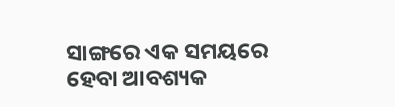ସାଙ୍ଗରେ ଏକ ସମୟରେ ହେବା ଆବଶ୍ୟକ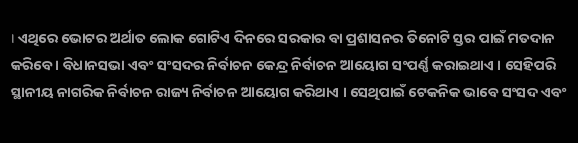। ଏଥିରେ ଭୋଟର ଅର୍ଥାତ ଲୋକ ଗୋଟିଏ ଦିନରେ ସରକାର ବା ପ୍ରଶାସନର ତିନୋଟି ସ୍ତର ପାଇଁ ମତଦାନ କରିବେ । ବିଧାନସଭା ଏବଂ ସଂସଦର ନିର୍ବାଚନ କେନ୍ଦ୍ର ନିର୍ବାଚନ ଆୟୋଗ ସଂପର୍ଣ୍ଣ କରାଇଥାଏ । ସେହିପରି ସ୍ଥାନୀୟ ନାଗରିକ ନିର୍ବାଚନ ରାଜ୍ୟ ନିର୍ବାଚନ ଆୟୋଗ କରିଥାଏ । ସେଥିପାଇଁ ଟେକନିକ ଭାବେ ସଂସଦ ଏବଂ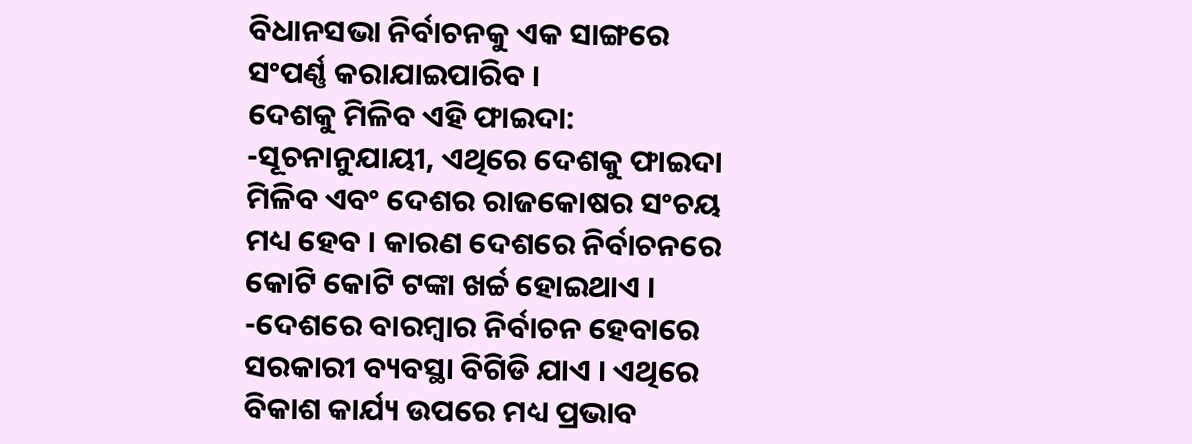ବିଧାନସଭା ନିର୍ବାଚନକୁ ଏକ ସାଙ୍ଗରେ ସଂପର୍ଣ୍ଣ କରାଯାଇପାରିବ ।
ଦେଶକୁ ମିଳିବ ଏହି ଫାଇଦା:
-ସୂଚନାନୁଯାୟୀ, ଏଥିରେ ଦେଶକୁ ଫାଇଦା ମିଳିବ ଏବଂ ଦେଶର ରାଜକୋଷର ସଂଚୟ ମଧ୍ୟ ହେବ । କାରଣ ଦେଶରେ ନିର୍ବାଚନରେ କୋଟି କୋଟି ଟଙ୍କା ଖର୍ଚ୍ଚ ହୋଇଥାଏ ।
-ଦେଶରେ ବାରମ୍ବାର ନିର୍ବାଚନ ହେବାରେ ସରକାରୀ ବ୍ୟବସ୍ଥା ବିଗିଡି ଯାଏ । ଏଥିରେ ବିକାଶ କାର୍ଯ୍ୟ ଉପରେ ମଧ୍ୟ ପ୍ରଭାବ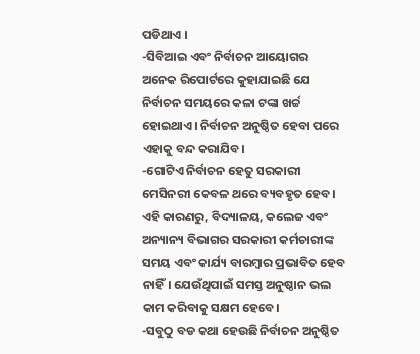ପଡିଥାଏ ।
-ସିବିଆଇ ଏବଂ ନିର୍ବାଚନ ଆୟୋଗର ଅନେକ ରିପୋର୍ଟରେ କୁହାଯାଇଛି ଯେ ନିର୍ବାଚନ ସମୟରେ କଳା ଟଙ୍କା ଖର୍ଚ୍ଚ ହୋଇଥାଏ। ନିର୍ବାଚନ ଅନୁଷ୍ଠିତ ହେବା ପରେ ଏହାକୁ ବନ୍ଦ କରାଯିବ।
-ଗୋଟିଏ ନିର୍ବାଚନ ହେତୁ ସରକାରୀ ମେସିନରୀ କେବଳ ଥରେ ବ୍ୟବହୃତ ହେବ। ଏହି କାରଣରୁ, ବିଦ୍ୟାଳୟ, କଲେଜ ଏବଂ ଅନ୍ୟାନ୍ୟ ବିଭାଗର ସରକାରୀ କର୍ମଚାରୀଙ୍କ ସମୟ ଏବଂ କାର୍ଯ୍ୟ ବାରମ୍ବାର ପ୍ରଭାବିତ ହେବ ନାହିଁ। ଯେଉଁଥିପାଇଁ ସମସ୍ତ ଅନୁଷ୍ଠାନ ଭଲ କାମ କରିବାକୁ ସକ୍ଷମ ହେବେ।
-ସବୁଠୁ ବଡ କଥା ହେଉଛି ନିର୍ବାଚନ ଅନୁଷ୍ଠିତ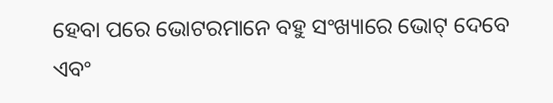ହେବା ପରେ ଭୋଟରମାନେ ବହୁ ସଂଖ୍ୟାରେ ଭୋଟ୍ ଦେବେ ଏବଂ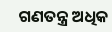ଗଣତନ୍ତ୍ର ଅଧିକ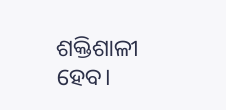ଶକ୍ତିଶାଳୀ ହେବ।